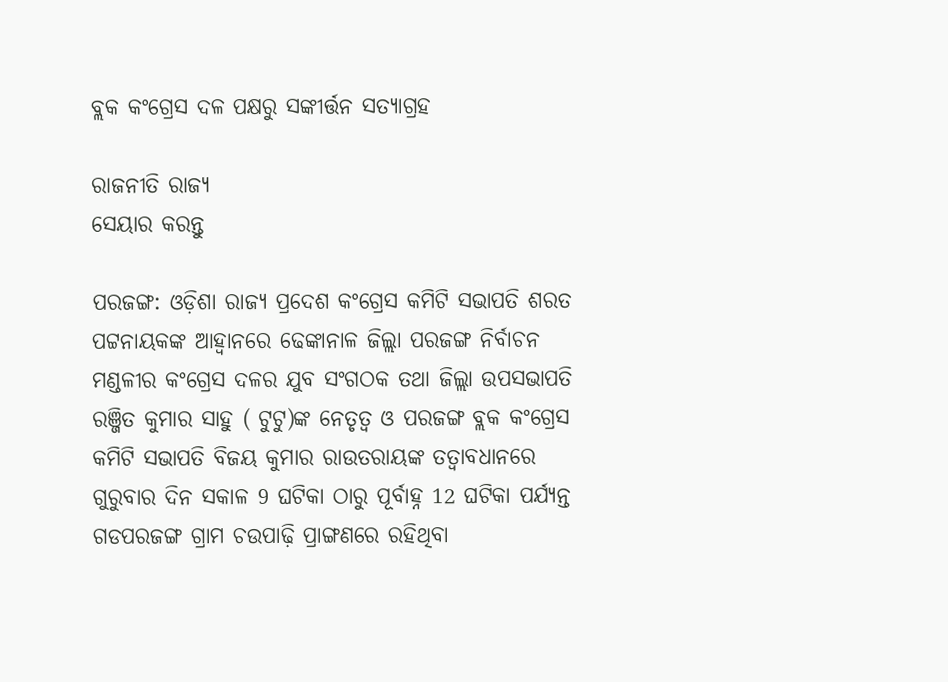ବ୍ଲକ କଂଗ୍ରେସ ଦଳ ପକ୍ଷରୁ ସଙ୍କୀର୍ତ୍ତନ ସତ୍ୟାଗ୍ରହ

ରାଜନୀତି ରାଜ୍ୟ
ସେୟାର କରନ୍ତୁ

ପରଜଙ୍ଗ: ଓଡ଼ିଶା ରାଜ୍ୟ ପ୍ରଦେଶ କଂଗ୍ରେସ କମିଟି ସଭାପତି ଶରତ ପଟ୍ଟନାୟକଙ୍କ ଆହ୍ଵାନରେ ଢେଙ୍କାନାଳ ଜିଲ୍ଲା ପରଜଙ୍ଗ ନିର୍ବାଚନ ମଣ୍ଡଳୀର କଂଗ୍ରେସ ଦଳର ଯୁବ ସଂଗଠକ ତଥା ଜିଲ୍ଲା ଉପସଭାପତି ରଞ୍ଜିତ କୁମାର ସାହୁ ( ଟୁଟୁ)ଙ୍କ ନେତୃତ୍ୱ ଓ ପରଜଙ୍ଗ ବ୍ଲକ କଂଗ୍ରେସ କମିଟି ସଭାପତି ବିଜୟ କୁମାର ରାଉତରାୟଙ୍କ ତତ୍ବାବଧାନରେ ଗୁରୁବାର ଦିନ ସକାଳ 9 ଘଟିକା ଠାରୁ ପୂର୍ବାହ୍ନ 12 ଘଟିକା ପର୍ଯ୍ୟନ୍ତ ଗଡପରଜଙ୍ଗ ଗ୍ରାମ ଚଉପାଢ଼ି ପ୍ରାଙ୍ଗଣରେ ରହିଥିବା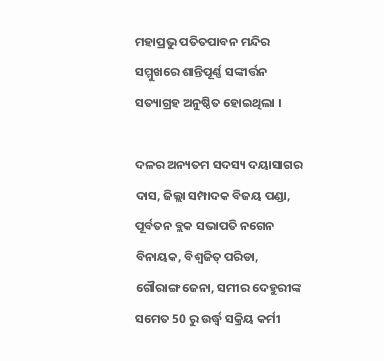ମହାପ୍ରଭୁ ପତିତପାବନ ମନ୍ଦିର ସମ୍ମୁଖରେ ଶାନ୍ତିପୂର୍ଣ୍ଣ ସଙ୍କୀର୍ତ୍ତନ ସତ୍ୟାଗ୍ରହ ଅନୁଷ୍ଠିତ ହୋଇଥିଲା ।

ଦଳର ଅନ୍ୟତମ ସଦସ୍ୟ ଦୟାସାଗର ଦାସ, ଜିଲ୍ଲା ସମ୍ପାଦକ ବିଜୟ ପଣ୍ଡା, ପୂର୍ବତନ ବ୍ଲକ ସଭାପତି ନଗେନ ବିନାୟକ, ବିଶ୍ୱଜିତ୍ ପରିଡା, ଗୌରାଙ୍ଗ ଜେନା, ସମୀର ଦେହୁରୀଙ୍କ ସମେତ 50 ରୁ ଉର୍ଦ୍ଧ୍ବ ସକ୍ରିୟ କର୍ମୀ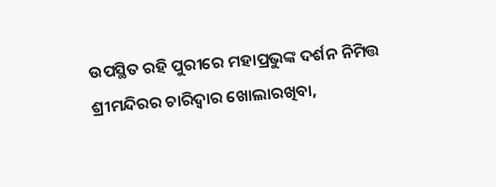ଉପସ୍ଥିତ ରହି ପୁରୀରେ ମହାପ୍ରଭୁଙ୍କ ଦର୍ଶନ ନିମିତ୍ତ ଶ୍ରୀମନ୍ଦିରର ଚାରିଦ୍ୱାର ଖୋଲାରଖିବା,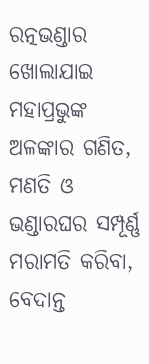ରତ୍ନଭଣ୍ଡାର ଖୋଲାଯାଇ ମହାପ୍ରଭୁଙ୍କ ଅଳଙ୍କାର ଗଣିତ, ମଣତି ଓ ଭଣ୍ଡାରଘର ସମ୍ପୂର୍ଣ୍ଣ ମରାମତି କରିବା, ବେଦାନ୍ତ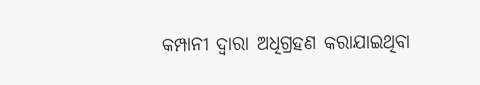କମ୍ପାନୀ ଦ୍ଵାରା ଅଧିଗ୍ରହଣ କରାଯାଇଥିବା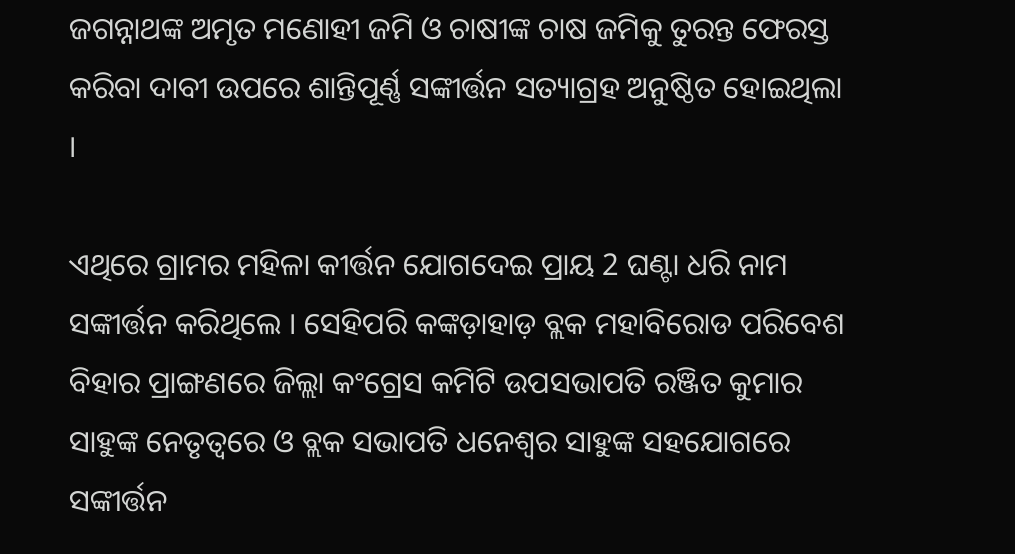ଜଗନ୍ନାଥଙ୍କ ଅମୃତ ମଣୋହୀ ଜମି ଓ ଚାଷୀଙ୍କ ଚାଷ ଜମିକୁ ତୁରନ୍ତ ଫେରସ୍ତ କରିବା ଦାବୀ ଉପରେ ଶାନ୍ତିପୂର୍ଣ୍ଣ ସଙ୍କୀର୍ତ୍ତନ ସତ୍ୟାଗ୍ରହ ଅନୁଷ୍ଠିତ ହୋଇଥିଲା ।

ଏଥିରେ ଗ୍ରାମର ମହିଳା କୀର୍ତ୍ତନ ଯୋଗଦେଇ ପ୍ରାୟ 2 ଘଣ୍ଟା ଧରି ନାମ ସଙ୍କୀର୍ତ୍ତନ କରିଥିଲେ । ସେହିପରି କଙ୍କଡ଼ାହାଡ଼ ବ୍ଲକ ମହାବିରୋଡ ପରିବେଶ ବିହାର ପ୍ରାଙ୍ଗଣରେ ଜିଲ୍ଲା କଂଗ୍ରେସ କମିଟି ଉପସଭାପତି ରଞ୍ଜିତ କୁମାର ସାହୁଙ୍କ ନେତୃତ୍ୱରେ ଓ ବ୍ଲକ ସଭାପତି ଧନେଶ୍ଵର ସାହୁଙ୍କ ସହଯୋଗରେ ସଙ୍କୀର୍ତ୍ତନ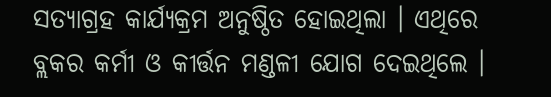ସତ୍ୟାଗ୍ରହ କାର୍ଯ୍ୟକ୍ରମ ଅନୁଷ୍ଠିତ ହୋଇଥିଲା । ଏଥିରେ ବ୍ଲକର କର୍ମୀ ଓ କୀର୍ତ୍ତନ ମଣ୍ଡଳୀ ଯୋଗ ଦେଇଥିଲେ ।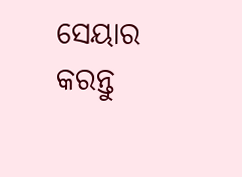ସେୟାର କରନ୍ତୁ